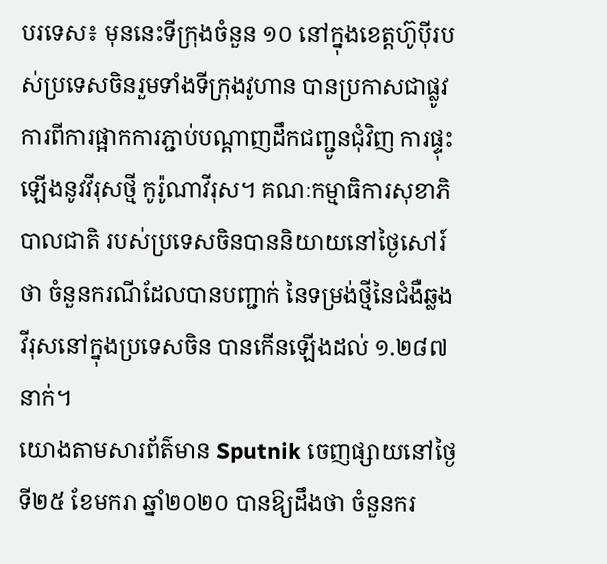បរទេស៖ មុននេះទីក្រុងចំនួន ១០ នៅក្នុងខេត្តហ៊ូប៉ីរបស់ប្រទេសចិនរួមទាំងទីក្រុងវូហាន បានប្រកាសជាផ្លូវការពីការផ្អាកការភ្ជាប់បណ្តាញដឹកជញ្ជូនជុំវិញ ការផ្ទុះឡើងនូវវីរុសថ្មី កូរ៉ូណាវីរុស។ គណៈកម្មាធិការសុខាភិបាលជាតិ របស់ប្រទេសចិនបាននិយាយនៅថ្ងៃសៅរ៍ថា ចំនួនករណីដែលបានបញ្ជាក់ នៃទម្រង់ថ្មីនៃជំងឺឆ្លងវីរុសនៅក្នុងប្រទេសចិន បានកើនឡើងដល់ ១.២៨៧ នាក់។
យោងតាមសារព័ត៌មាន Sputnik ចេញផ្សាយនៅថ្ងៃទី២៥ ខែមករា ឆ្នាំ២០២០ បានឱ្យដឹងថា ចំនួនករ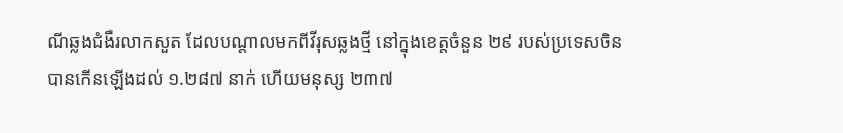ណីឆ្លងជំងឺរលាកសួត ដែលបណ្តាលមកពីវីរុសឆ្លងថ្មី នៅក្នុងខេត្តចំនួន ២៩ របស់ប្រទេសចិន បានកើនឡើងដល់ ១.២៨៧ នាក់ ហើយមនុស្ស ២៣៧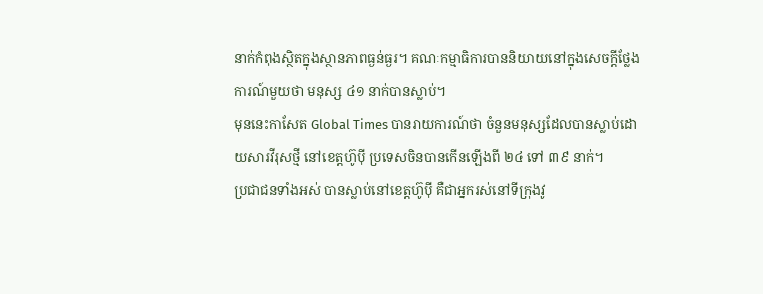នាក់កំពុងស្ថិតក្នុងស្ថានភាពធ្ងន់ធ្ងរ។ គណៈកម្មាធិការបាននិយាយនៅក្នុងសេចក្តីថ្លែងការណ៍មួយថា មនុស្ស ៤១ នាក់បានស្លាប់។
មុននេះកាសែត Global Times បានរាយការណ៍ថា ចំនួនមនុស្សដែលបានស្លាប់ដោយសារវីរុសថ្មី នៅខេត្តហ៊ូប៉ី ប្រទេសចិនបានកើនឡើងពី ២៤ ទៅ ៣៩ នាក់។
ប្រជាជនទាំងអស់ បានស្លាប់នៅខេត្តហ៊ូប៉ី គឺជាអ្នករស់នៅទីក្រុងវូ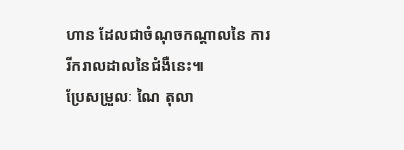ហាន ដែលជាចំណុចកណ្តាលនៃ ការរីករាលដាលនៃជំងឺនេះ៕
ប្រែសម្រួលៈ ណៃ តុលា